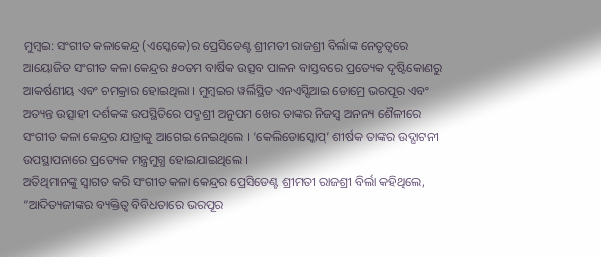ମୁମ୍ବଇ: ସଂଗୀତ କଳାକେନ୍ଦ୍ର (ଏସ୍କେକେ)ର ପ୍ରେସିଡେଣ୍ଟ ଶ୍ରୀମତୀ ରାଜଶ୍ରୀ ବିର୍ଲାଙ୍କ ନେତୃତ୍ୱରେ ଆୟୋଜିତ ସଂଗୀତ କଳା କେନ୍ଦ୍ରର ୫୦ତମ ବାର୍ଷିକ ଉତ୍ସବ ପାଳନ ବାସ୍ତବରେ ପ୍ରତ୍ୟେକ ଦୃଷ୍ଟିକୋଣରୁ ଆକର୍ଷଣୀୟ ଏବଂ ଚମକ୍ରାର ହୋଇଥିଲା । ମୁମ୍ବଇର ୱର୍ଲିସ୍ଥିତ ଏନଏସ୍ସିଆଇ ଡୋମ୍ରେ ଭରପୂର ଏବଂ ଅତ୍ୟନ୍ତ ଉତ୍ସାହୀ ଦର୍ଶକଙ୍କ ଉପସ୍ଥିତିରେ ପଦ୍ମଶ୍ରୀ ଅନୁପମ ଖେର ତାଙ୍କର ନିଜସ୍ୱ ଅନନ୍ୟ ଶୈଳୀରେ ସଂଗୀତ କଳା କେନ୍ଦ୍ରର ଯାତ୍ରାକୁ ଆଗେଇ ନେଇଥିଲେ । ‘କେଲିଡୋସ୍କୋପ୍’ ଶୀର୍ଷକ ତାଙ୍କର ଉଦ୍ଘାଟନୀ ଉପସ୍ଥାପନାରେ ପ୍ରତ୍ୟେକ ମନ୍ତ୍ରମୁଗ୍ଧ ହୋଇଯାଇଥିଲେ ।
ଅତିଥିମାନଙ୍କୁ ସ୍ୱାଗତ କରି ସଂଗୀତ କଳା କେନ୍ଦ୍ରର ପ୍ରେସିଡେଣ୍ଟ ଶ୍ରୀମତୀ ରାଜଶ୍ରୀ ବିର୍ଲା କହିଥିଲେ, “ଆଦିତ୍ୟଜୀଙ୍କର ବ୍ୟକ୍ତିତ୍ୱ ବିବିଧତାରେ ଭରପୂର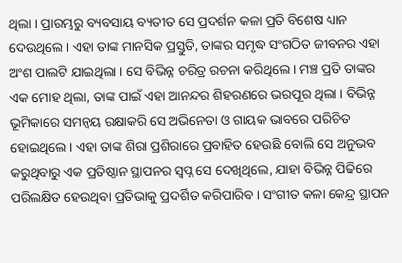ଥିଲା । ପ୍ରାରମ୍ଭରୁ ବ୍ୟବସାୟ ବ୍ୟତୀତ ସେ ପ୍ରଦର୍ଶନ କଳା ପ୍ରତି ବିଶେଷ ଧ୍ୟାନ ଦେଉଥିଲେ । ଏହା ତାଙ୍କ ମାନସିକ ପ୍ରସ୍ତୁତି, ତାଙ୍କର ସମୃଦ୍ଧ ସଂଗଠିତ ଜୀବନର ଏହା ଅଂଶ ପାଲଟି ଯାଇଥିଲା । ସେ ବିଭିନ୍ନ ଚରିତ୍ର ରଚନା କରିଥିଲେ । ମଞ୍ଚ ପ୍ରତି ତାଙ୍କର ଏକ ମୋହ ଥିଲା, ତାଙ୍କ ପାଇଁ ଏହା ଆନନ୍ଦର ଶିହରଣରେ ଭରପୂର ଥିଲା । ବିଭିନ୍ନ ଭୂମିକାରେ ସମନ୍ୱୟ ରକ୍ଷାକରି ସେ ଅଭିନେତା ଓ ଗାୟକ ଭାବରେ ପରିଚିତ ହୋଇଥିଲେ । ଏହା ତାଙ୍କ ଶିରା ପ୍ରଶିରାରେ ପ୍ରବାହିତ ହେଉଛି ବୋଲି ସେ ଅନୁଭବ କରୁଥିବାରୁ ଏକ ପ୍ରତିଷ୍ଠାନ ସ୍ଥାପନର ସ୍ୱପ୍ନ ସେ ଦେଖିଥିଲେ, ଯାହା ବିଭିନ୍ନ ପିଢିରେ ପରିଲକ୍ଷିତ ହେଉଥିବା ପ୍ରତିଭାକୁ ପ୍ରଦର୍ଶିତ କରିପାରିବ । ସଂଗୀତ କଳା କେନ୍ଦ୍ର ସ୍ଥାପନ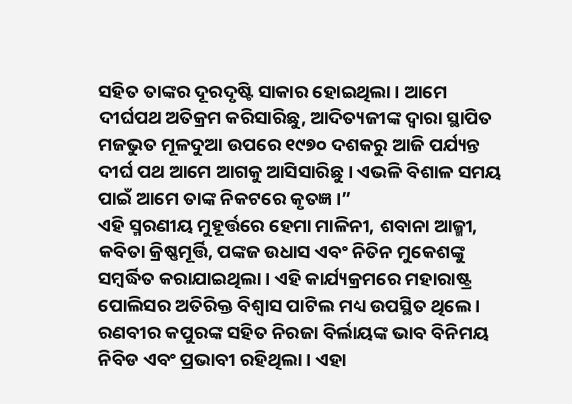ସହିତ ତାଙ୍କର ଦୂରଦୃଷ୍ଟି ସାକାର ହୋଇଥିଲା । ଆମେ ଦୀର୍ଘପଥ ଅତିକ୍ରମ କରିସାରିଛୁ, ଆଦିତ୍ୟଜୀଙ୍କ ଦ୍ୱାରା ସ୍ଥାପିତ ମଜଭୁତ ମୂଳଦୁଆ ଉପରେ ୧୯୭୦ ଦଶକରୁ ଆଜି ପର୍ଯ୍ୟନ୍ତ ଦୀର୍ଘ ପଥ ଆମେ ଆଗକୁ ଆସିସାରିଛୁ । ଏଭଳି ବିଶାଳ ସମୟ ପାଇଁ ଆମେ ତାଙ୍କ ନିକଟରେ କୃତଜ୍ଞ ।”
ଏହି ସ୍ମରଣୀୟ ମୁହୂର୍ତ୍ତରେ ହେମା ମାଳିନୀ, ଶବାନା ଆଜ୍ମୀ, କବିତା କ୍ରିଷ୍ଣମୂର୍ତ୍ତି, ପଙ୍କଜ ଉଧାସ ଏବଂ ନିତିନ ମୁକେଶଙ୍କୁ ସମ୍ବର୍ଦ୍ଧିତ କରାଯାଇଥିଲା । ଏହି କାର୍ଯ୍ୟକ୍ରମରେ ମହାରାଷ୍ଟ୍ର ପୋଲିସର ଅତିରିକ୍ତ ବିଶ୍ୱାସ ପାଟିଲ ମଧ୍ୟ ଉପସ୍ଥିତ ଥିଲେ । ରଣବୀର କପୁରଙ୍କ ସହିତ ନିରଜା ବିର୍ଲାୟଙ୍କ ଭାବ ବିନିମୟ ନିବିଡ ଏବଂ ପ୍ରଭାବୀ ରହିଥିଲା । ଏହା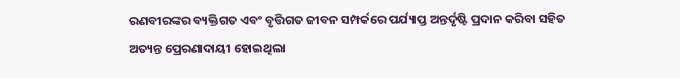ରଣବୀରଙ୍କର ବ୍ୟକ୍ତିଗତ ଏବଂ ବୃତ୍ତିଗତ ଜୀବନ ସମ୍ପର୍କରେ ପର୍ଯ୍ୟାପ୍ତ ଅନ୍ତର୍ଦୃଷ୍ଟି ପ୍ରଦାନ କରିବା ସହିତ ଅତ୍ୟନ୍ତ ପ୍ରେରଣାଦାୟୀ ହୋଇଥିଲା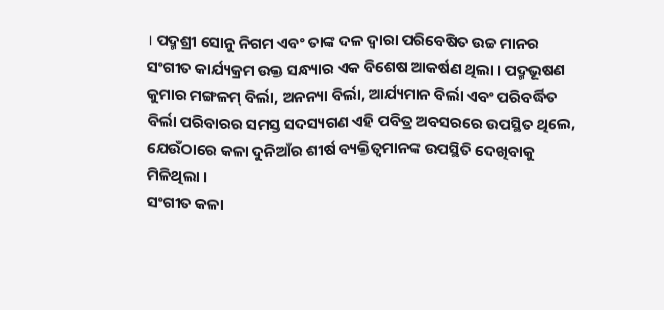। ପଦ୍ମଶ୍ରୀ ସୋନୁ ନିଗମ ଏବଂ ତାଙ୍କ ଦଳ ଦ୍ୱାରା ପରିବେଷିତ ଉଚ୍ଚ ମାନର ସଂଗୀତ କାର୍ଯ୍ୟକ୍ରମ ଉକ୍ତ ସନ୍ଧ୍ୟାର ଏକ ବିଶେଷ ଆକର୍ଷଣ ଥିଲା । ପଦ୍ମଭୂଷଣ କୁମାର ମଙ୍ଗଳମ୍ ବିର୍ଲା, ଅନନ୍ୟା ବିର୍ଲା, ଆର୍ଯ୍ୟମାନ ବିର୍ଲା ଏବଂ ପରିବର୍ଦ୍ଧିତ ବିର୍ଲା ପରିବାରର ସମସ୍ତ ସଦସ୍ୟଗଣ ଏହି ପବିତ୍ର ଅବସରରେ ଉପସ୍ଥିତ ଥିଲେ, ଯେଉଁଠାରେ କଳା ଦୁନିଆଁର ଶୀର୍ଷ ବ୍ୟକ୍ତିତ୍ୱମାନଙ୍କ ଉପସ୍ଥିତି ଦେଖିବାକୁ ମିଳିଥିଲା ।
ସଂଗୀତ କଳା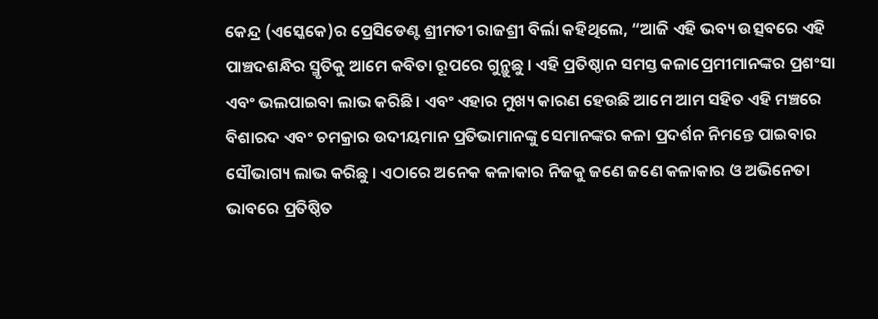କେନ୍ଦ୍ର (ଏସ୍କେକେ)ର ପ୍ରେସିଡେଣ୍ଟ ଶ୍ରୀମତୀ ରାଜଶ୍ରୀ ବିର୍ଲା କହିଥିଲେ, “ଆଜି ଏହି ଭବ୍ୟ ଉତ୍ସବରେ ଏହି ପାଞ୍ଚଦଶନ୍ଧିର ସ୍ମୃତିକୁ ଆମେ କବିତା ରୂପରେ ଗୁନ୍ଥୁଛୁ । ଏହି ପ୍ରତିଷ୍ଠାନ ସମସ୍ତ କଳାପ୍ରେମୀମାନଙ୍କର ପ୍ରଶଂସା ଏବଂ ଭଲପାଇବା ଲାଭ କରିଛି । ଏବଂ ଏହାର ମୁଖ୍ୟ କାରଣ ହେଉଛି ଆମେ ଆମ ସହିତ ଏହି ମଞ୍ଚରେ ବିଶାରଦ ଏବଂ ଚମକ୍ରାର ଉଦୀୟମାନ ପ୍ରତିଭାମାନଙ୍କୁ ସେମାନଙ୍କର କଳା ପ୍ରଦର୍ଶନ ନିମନ୍ତେ ପାଇବାର ସୌଭାଗ୍ୟ ଲାଭ କରିଛୁ । ଏଠାରେ ଅନେକ କଳାକାର ନିଜକୁ ଜଣେ ଜଣେ କଳାକାର ଓ ଅଭିନେତା ଭାବରେ ପ୍ରତିଷ୍ଠିତ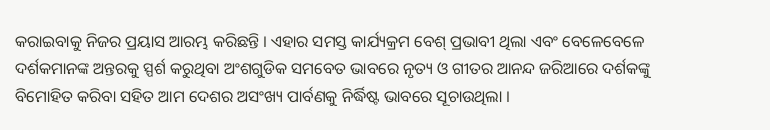କରାଇବାକୁ ନିଜର ପ୍ରୟାସ ଆରମ୍ଭ କରିଛନ୍ତି । ଏହାର ସମସ୍ତ କାର୍ଯ୍ୟକ୍ରମ ବେଶ୍ ପ୍ରଭାବୀ ଥିଲା ଏବଂ ବେଳେବେଳେ ଦର୍ଶକମାନଙ୍କ ଅନ୍ତରକୁ ସ୍ପର୍ଶ କରୁଥିବା ଅଂଶଗୁଡିକ ସମବେତ ଭାବରେ ନୃତ୍ୟ ଓ ଗୀତର ଆନନ୍ଦ ଜରିଆରେ ଦର୍ଶକଙ୍କୁ ବିମୋହିତ କରିବା ସହିତ ଆମ ଦେଶର ଅସଂଖ୍ୟ ପାର୍ବଣକୁ ନିର୍ଦ୍ଧିଷ୍ଟ ଭାବରେ ସୂଚାଉଥିଲା ।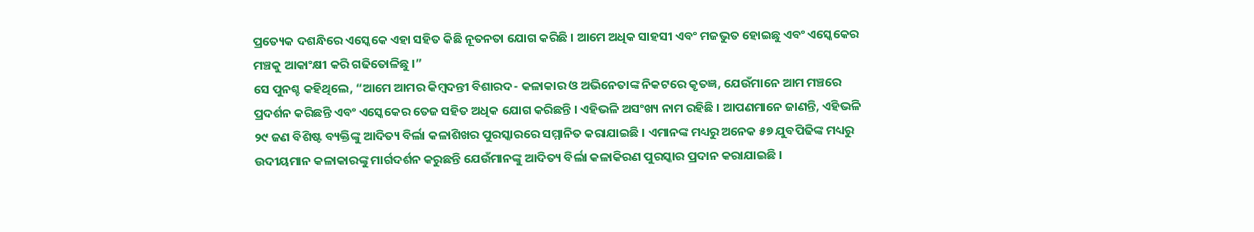ପ୍ରତ୍ୟେକ ଦଶନ୍ଧିରେ ଏସ୍କେକେ ଏହା ସହିତ କିଛି ନୂତନତା ଯୋଗ କରିଛି । ଆମେ ଅଧିକ ସାହସୀ ଏବଂ ମଜଭୁତ ହୋଇଛୁ ଏବଂ ଏସ୍କେକେର ମଞ୍ଚକୁ ଆକାଂକ୍ଷୀ କରି ଗଢିତୋଳିଛୁ ।”
ସେ ପୁନଶ୍ଚ କହିଥିଲେ, “ଆମେ ଆମର କିମ୍ବଦନ୍ତୀ ବିଶାରଦ- କଳାକାର ଓ ଅଭିନେତାଙ୍କ ନିକଟରେ କୃତଜ୍ଞ, ଯେଉଁମାନେ ଆମ ମଞ୍ଚରେ ପ୍ରଦର୍ଶନ କରିଛନ୍ତି ଏବଂ ଏସ୍କେକେର ତେଜ ସହିତ ଅଧିକ ଯୋଗ କରିଛନ୍ତି । ଏହିଭଳି ଅସଂଖ୍ୟ ନାମ ରହିଛି । ଆପଣମାନେ ଜାଣନ୍ତି, ଏହିଭଳି ୨୯ ଜଣ ବିଶିଷ୍ଟ ବ୍ୟକ୍ତିଙ୍କୁ ଆଦିତ୍ୟ ବିର୍ଲା କଳାଶିଖର ପୁରସ୍କାରରେ ସମ୍ମାନିତ କରାଯାଇଛି । ଏମାନଙ୍କ ମଧ୍ୟରୁ ଅନେକ ୫୭ ଯୁବପିଢିଙ୍କ ମଧ୍ୟରୁ ଉଦୀୟମାନ କଳାକାରଙ୍କୁ ମାର୍ଗଦର୍ଶନ କରୁଛନ୍ତି ଯେଉଁମାନଙ୍କୁ ଆଦିତ୍ୟ ବିର୍ଲା କଳାକିରଣ ପୁରସ୍କାର ପ୍ରଦାନ କରାଯାଇଛି ।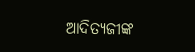ଆଦିତ୍ୟଜୀଙ୍କ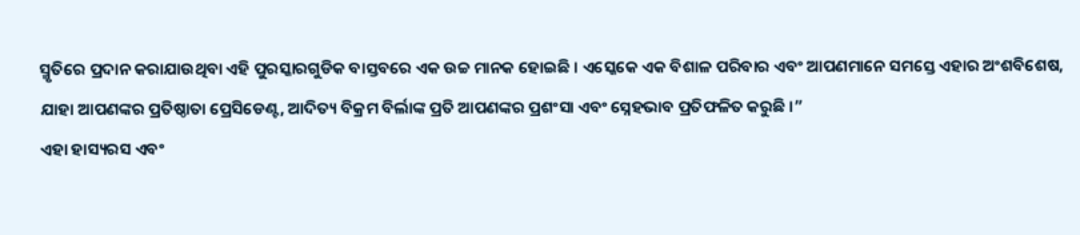ସ୍ମୃତିରେ ପ୍ରଦାନ କରାଯାଉଥିବା ଏହି ପୁରସ୍କାରଗୁଡିକ ବାସ୍ତବରେ ଏକ ଉଚ୍ଚ ମାନକ ହୋଇଛି । ଏସ୍କେକେ ଏକ ବିଶାଳ ପରିବାର ଏବଂ ଆପଣମାନେ ସମସ୍ତେ ଏହାର ଅଂଶବିଶେଷ, ଯାହା ଆପଣଙ୍କର ପ୍ରତିଷ୍ଠାତା ପ୍ରେସିଡେଣ୍ଟ, ଆଦିତ୍ୟ ବିକ୍ରମ ବିର୍ଲାଙ୍କ ପ୍ରତି ଆପଣଙ୍କର ପ୍ରଶଂସା ଏବଂ ସ୍ନେହଭାବ ପ୍ରତିଫଳିତ କରୁଛି ।”
ଏହା ହାସ୍ୟରସ ଏବଂ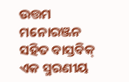ଉତ୍ତମ ମନୋରଞ୍ଜନ ସହିତ ବାସ୍ତବିକ୍ ଏକ ସ୍ମରଣୀୟ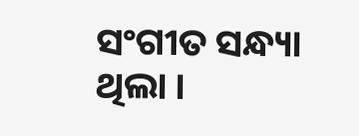ସଂଗୀତ ସନ୍ଧ୍ୟା ଥିଲା ।